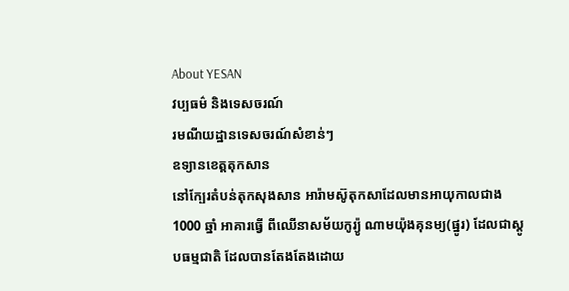About YESAN
វប្បធម៌ និងទេសចរណ៍
រមណីយដ្ឋានទេសចរណ៍សំខាន់ៗ
ឧទ្យានខេត្តតុកសាន
នៅក្បែរតំបន់តុកសុងសាន អារ៉ាមស៊ូតុកសាដែលមានអាយុកាលជាង 1000 ឆ្នាំ អាគារធ្វើ ពីឈើនាសម័យកូរ្យ៉ូ ណាមយ៉ុងគុនម្យ(ផ្នូរ) ដែលជាស្តូបធម្មជាតិ ដែលបានតែងតែងដោយ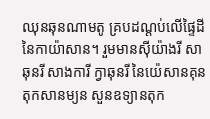ឈុនឆុនណាមតូ គ្របដណ្តប់លើផ្ទៃដីនៃកាយ៉ាសាន។ រួមមានស៊ីយ៉ាងរី សាឆុនរី សាងការី ក្វាឆុនរី នៃយ៉េសានគុន តុកសានម្យន សួនឧទ្យានតុក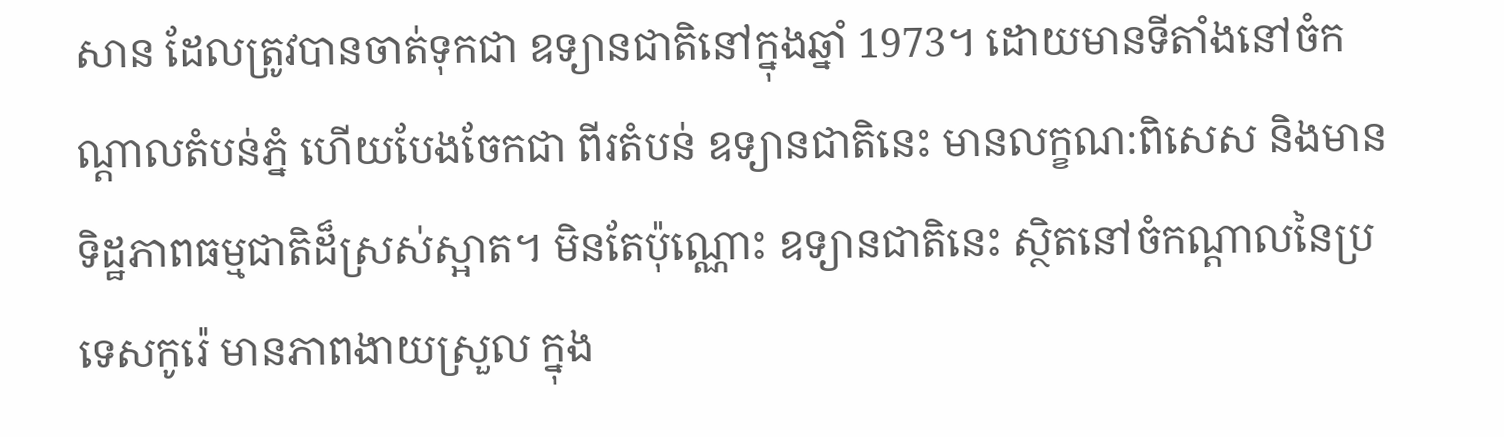សាន ដែលត្រូវបានចាត់ទុកជា ឧទ្យានជាតិនៅក្នុងឆ្នាំ 1973។ ដោយមានទីតាំងនៅចំកណ្តាលតំបន់ភ្នំ ហើយបែងចែកជា ពីរតំបន់ ឧទ្យានជាតិនេះ មានលក្ខណ:ពិសេស និងមានទិដ្ឋភាពធម្មជាតិដ៏ស្រស់ស្អាត។ មិនតែប៉ុណ្ណោះ ឧទ្យានជាតិនេះ ស្ថិតនៅចំកណ្តាលនៃប្រទេសកូរ៉េ មានភាពងាយស្រួល ក្នុង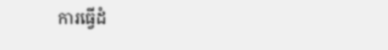ការធ្វើដំ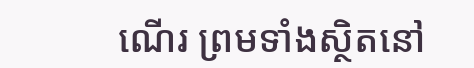ណើរ ព្រមទាំងស្ថិតនៅ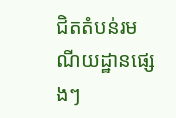ជិតតំបន់រមណីយដ្ឋានផ្សេងៗ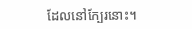ដែលនៅក្បែរនោះ។